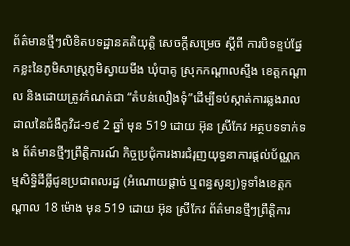ព័ត៌មានថ្មីៗលិខិតបទដ្ឋានគតិយុត្តិ សេចក្តីសម្រេច ស្តីពី ការបិទខ្ទប់ផ្នែកខ្លះនៃភូមិសាស្ត្រភូមិស្វាយមីង ឃុំបាគូ ស្រុកកណ្តាលស្ទឹង ខេត្តកណ្តាល និងដោយត្រូវកំណត់ជា “តំបន់លឿងទុំ”ដើម្បីទប់ស្កាត់ការឆ្លងរាលដាលនៃជំងឺកូវិដ-១៩ 2 ឆ្នាំ មុន 519 ដោយ អ៊ុន ស្រីកែវ អត្ថបទទាក់ទង ព័ត៌មានថ្មីៗព្រឹត្តិការណ៍ កិច្ចប្រជុំការងារជំរុញយុទ្ធនាការផ្ដល់ប័ណ្ណកម្មសិទ្ធិដីធ្លីជូនប្រជាពលរដ្ឋ (អំណោយផ្ដាច់ ឬពន្ធសូន្យ)ទូទាំងខេត្តកណ្ដាល 18 ម៉ោង មុន 519 ដោយ អ៊ុន ស្រីកែវ ព័ត៌មានថ្មីៗព្រឹត្តិការ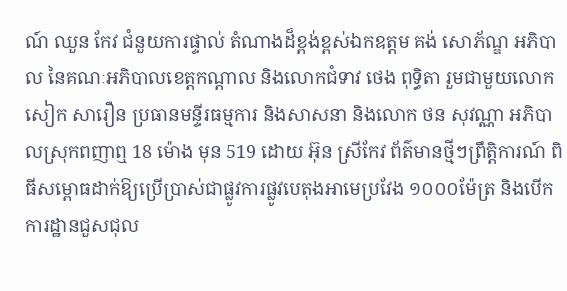ណ៍ ឈួន កែវ ជំនួយការផ្ទាល់ តំណាងដ៏ខ្ពង់ខ្ពស់ឯកឧត្តម គង់ សោភ័ណ្ឌ អភិបាល នៃគណៈអភិបាលខេត្តកណ្តាល និងលោកជំទាវ ថេង ពុទ្ធិតា រួមជាមួយលោក សៀក សារឿន ប្រធានមន្ទីរធម្មការ និងសាសនា និងលោក ថន សុវណ្ណា អភិបាលស្រុកពញាឮ 18 ម៉ោង មុន 519 ដោយ អ៊ុន ស្រីកែវ ព័ត៌មានថ្មីៗព្រឹត្តិការណ៍ ពិធីសម្ពោធដាក់ឱ្យប្រើប្រាស់ជាផ្លូវការផ្លូវបេតុងអាមេប្រវែង ១០០០ម៉ែត្រ និងបើកការដ្ឋានជួសជុល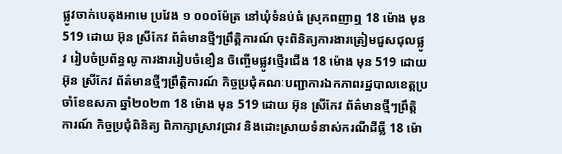ផ្លូវចាក់បេតុងអាមេ ប្រវែង ១ ០០០ម៉ែត្រ នៅឃុំទំនប់ធំ ស្រុកពញាឮ 18 ម៉ោង មុន 519 ដោយ អ៊ុន ស្រីកែវ ព័ត៌មានថ្មីៗព្រឹត្តិការណ៍ ចុះពិនិត្យការងារត្រៀមជួសជុលផ្លូវ រៀបចំប្រព័ន្ធលូ ការងាររៀបចំខឿន ចិញ្ចើមផ្លូវថ្មើរជើង 18 ម៉ោង មុន 519 ដោយ អ៊ុន ស្រីកែវ ព័ត៌មានថ្មីៗព្រឹត្តិការណ៍ កិច្ចប្រជុំគណៈបញ្ជាការឯកភាពរដ្ឋបាលខេត្តប្រចាំខែឧសភា ឆ្នាំ២០២៣ 18 ម៉ោង មុន 519 ដោយ អ៊ុន ស្រីកែវ ព័ត៌មានថ្មីៗព្រឹត្តិការណ៍ កិច្ចប្រជុំពិនិត្យ ពិភាក្សាស្រាវជ្រាវ និងដោះស្រាយទំនាស់ករណីដីធ្លី 18 ម៉ោ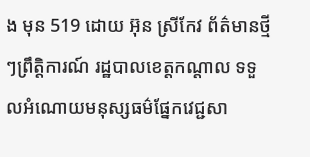ង មុន 519 ដោយ អ៊ុន ស្រីកែវ ព័ត៌មានថ្មីៗព្រឹត្តិការណ៍ រដ្ឋបាលខេត្តកណ្ដាល ទទួលអំណោយមនុស្សធម៌ផ្នែកវេជ្ជសា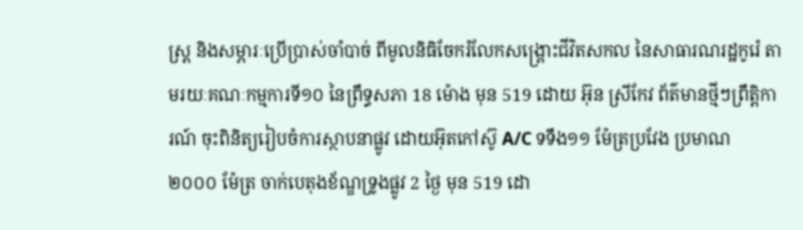ស្រ្ត និងសម្ភារៈប្រើប្រាស់ចាំបាច់ ពីមូលនិធិចែករំលែកសង្គ្រោះជីវិតសកល នៃសាធារណរដ្ឋកូរ៉េ តាមរយៈគណៈកម្មការទី១០ នៃព្រឹទ្ធសភា 18 ម៉ោង មុន 519 ដោយ អ៊ុន ស្រីកែវ ព័ត៌មានថ្មីៗព្រឹត្តិការណ៍ ចុះពិនិត្យរៀបចំការស្ថាបនាផ្លូវ ដោយអ៊ុតកៅស៊ូ A/C ទទឹង១១ ម៉ែត្រប្រវែង ប្រមាណ ២០០០ ម៉ែត្រ ចាក់បេតុងខ័ណ្ឌទ្រូងផ្លូវ 2 ថ្ងៃ មុន 519 ដោ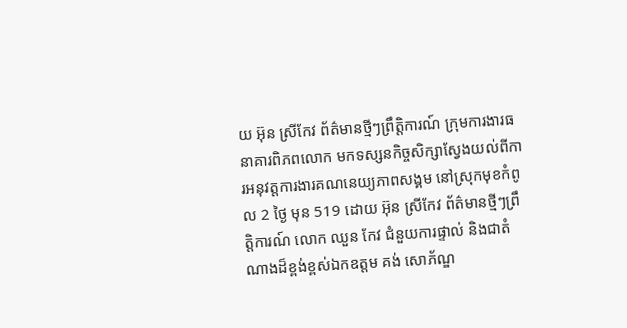យ អ៊ុន ស្រីកែវ ព័ត៌មានថ្មីៗព្រឹត្តិការណ៍ ក្រុមការងារធនាគារពិភពលោក មកទស្សនកិច្ចសិក្សាស្វែងយល់ពីការអនុវត្តការងារគណនេយ្យភាពសង្គម នៅស្រុកមុខកំពូល 2 ថ្ងៃ មុន 519 ដោយ អ៊ុន ស្រីកែវ ព័ត៌មានថ្មីៗព្រឹត្តិការណ៍ លោក ឈួន កែវ ជំនួយការផ្ទាល់ និងជាតំណាងដ៏ខ្ពង់ខ្ពស់ឯកឧត្តម គង់ សោភ័ណ្ឌ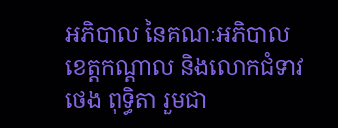អភិបាល នៃគណៈអភិបាលខេត្តកណ្តាល និងលោកជំទាវ ថេង ពុទ្ធិតា រួមជា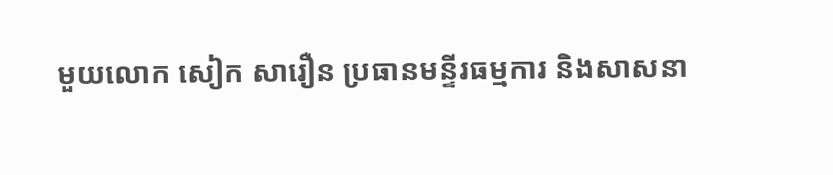មួយលោក សៀក សារឿន ប្រធានមន្ទីរធម្មការ និងសាសនា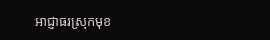អាជ្ញាធរស្រុកមុខ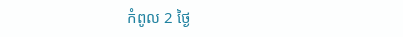កំពូល 2 ថ្ងៃ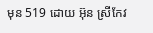មុន 519 ដោយ អ៊ុន ស្រីកែវ